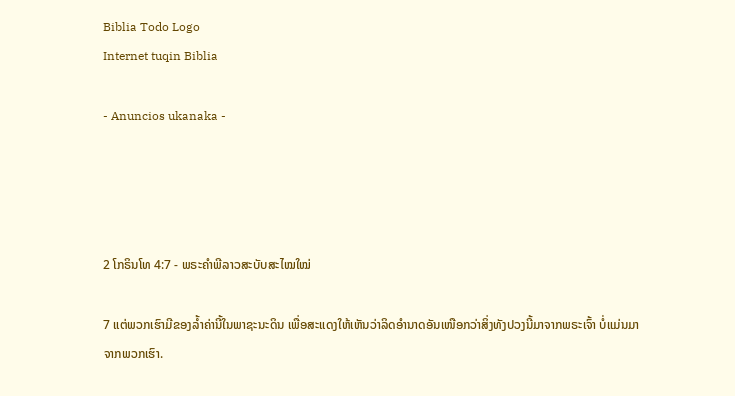Biblia Todo Logo
Internet tuqin Biblia

- Anuncios ukanaka -




2 ໂກຣິນໂທ 4:7 - ພຣະຄຳພີລາວສະບັບສະໄໝໃໝ່

7 ແຕ່ພວກເຮົາມີຂອງລ້ຳຄ່ານີ້ໃນພາຊະນະດິນ ເພື່ອສະແດງໃຫ້ເຫັນວ່າລິດອຳນາດອັນເໜືອກວ່າສິ່ງທັງປວງນີ້ມາຈາກພຣະເຈົ້າ ບໍ່ແມ່ນມາຈາກພວກເຮົາ.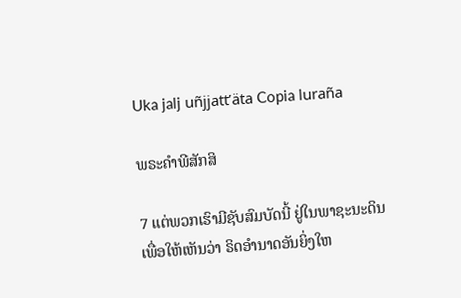Uka jalj uñjjattʼäta Copia luraña

ພຣະຄຳພີສັກສິ

7 ແຕ່ພວກເຮົາມີຊັບສົມບັດນີ້ ຢູ່ໃນພາຊະນະດິນ ເພື່ອໃຫ້ເຫັນວ່າ ຣິດອຳນາດອັນຍິ່ງໃຫ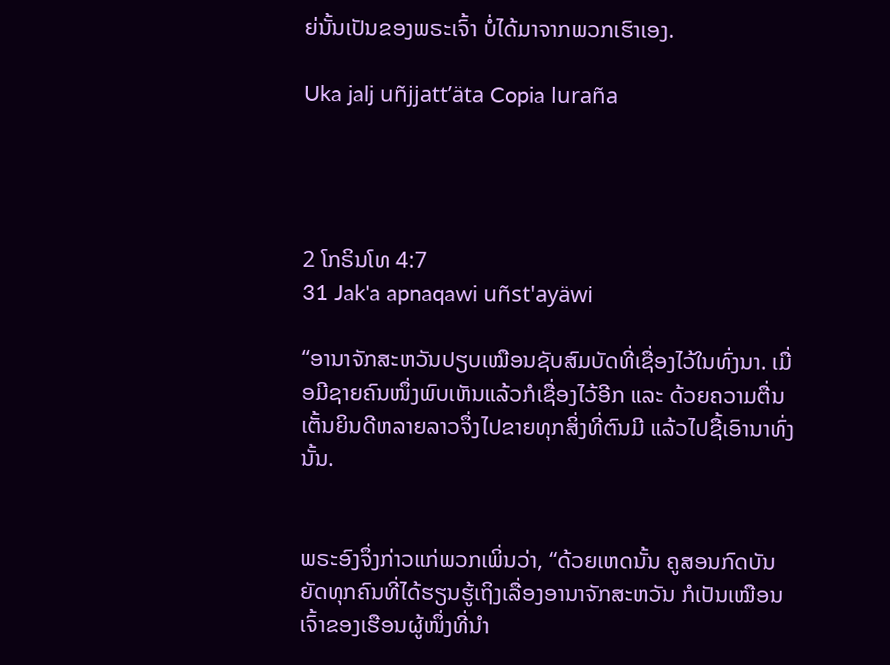ຍ່ນັ້ນເປັນຂອງພຣະເຈົ້າ ບໍ່ໄດ້ມາຈາກພວກເຮົາເອງ.

Uka jalj uñjjattʼäta Copia luraña




2 ໂກຣິນໂທ 4:7
31 Jak'a apnaqawi uñst'ayäwi

“ອານາຈັກສະຫວັນປຽບເໝືອນຊັບສົມບັດທີ່ເຊື່ອງໄວ້ໃນທົ່ງນາ. ເມື່ອມີຊາຍຄົນໜຶ່ງພົບເຫັນແລ້ວກໍເຊື່ອງໄວ້ອີກ ແລະ ດ້ວຍຄວາມຕື່ນເຕັ້ນຍິນດີຫລາຍລາວຈຶ່ງໄປຂາຍທຸກສິ່ງທີ່ຕົນມີ ແລ້ວໄປຊື້ເອົານາທົ່ງນັ້ນ.


ພຣະອົງຈຶ່ງກ່າວແກ່ພວກເພິ່ນວ່າ, “ດ້ວຍເຫດນັ້ນ ຄູສອນກົດບັນຍັດທຸກຄົນທີ່ໄດ້ຮຽນຮູ້ເຖິງເລື່ອງອານາຈັກສະຫວັນ ກໍເປັນເໝືອນເຈົ້າຂອງເຮືອນຜູ້ໜຶ່ງທີ່ນຳ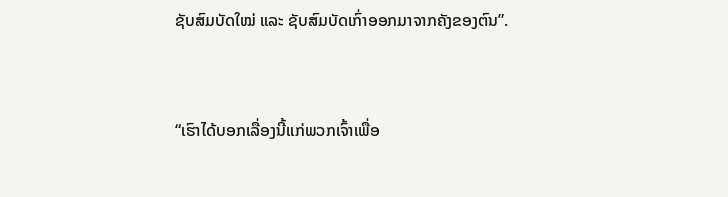ຊັບສົມບັດໃໝ່ ແລະ ຊັບສົມບັດເກົ່າອອກມາຈາກຄັງຂອງຕົນ”.


“ເຮົາໄດ້ບອກເລື່ອງນີ້ແກ່ພວກເຈົ້າເພື່ອ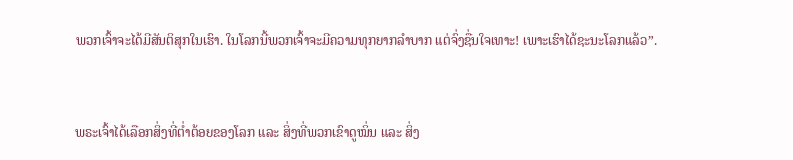ພວກເຈົ້າຈະໄດ້ມີສັນຕິສຸກໃນເຮົາ. ໃນໂລກນີ້ພວກເຈົ້າຈະມີຄວາມທຸກຍາກລໍາບາກ ແຕ່ຈົ່ງຊື່ນໃຈເທາະ! ເພາະເຮົາໄດ້ຊະນະໂລກແລ້ວ”.


ພຣະເຈົ້າໄດ້ເລືອກສິ່ງທີ່ຕ່ຳຕ້ອຍຂອງໂລກ ແລະ ສິ່ງທີ່ພວກເຂົາດູໝິ່ນ ແລະ ສິ່ງ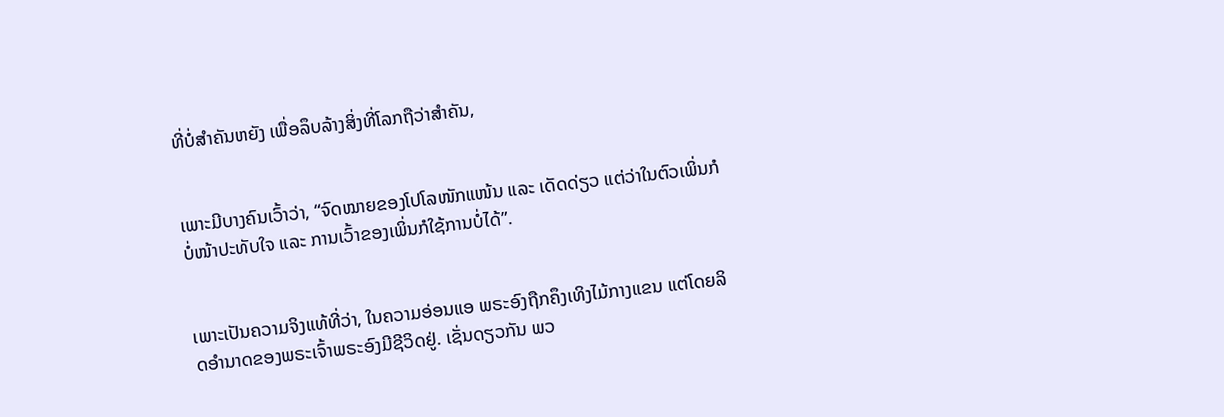ທີ່ບໍ່ສຳຄັນຫຍັງ ເພື່ອລຶບລ້າງສິ່ງທີ່ໂລກຖືວ່າສຳຄັນ,


ເພາະມີບາງຄົນເວົ້າວ່າ, “ຈົດໝາຍຂອງໂປໂລໜັກແໜ້ນ ແລະ ເດັດດ່ຽວ ແຕ່ວ່າໃນຕົວເພິ່ນກໍບໍ່ໜ້າປະທັບໃຈ ແລະ ການເວົ້າຂອງເພິ່ນກໍໃຊ້ການບໍ່ໄດ້”.


ເພາະເປັນຄວາມຈິງແທ້ທີ່ວ່າ, ໃນຄວາມອ່ອນແອ ພຣະອົງຖືກຄຶງເທິງໄມ້ກາງແຂນ ແຕ່ໂດຍລິດອຳນາດຂອງພຣະເຈົ້າພຣະອົງມີຊີວິດຢູ່. ເຊັ່ນດຽວກັນ ພວ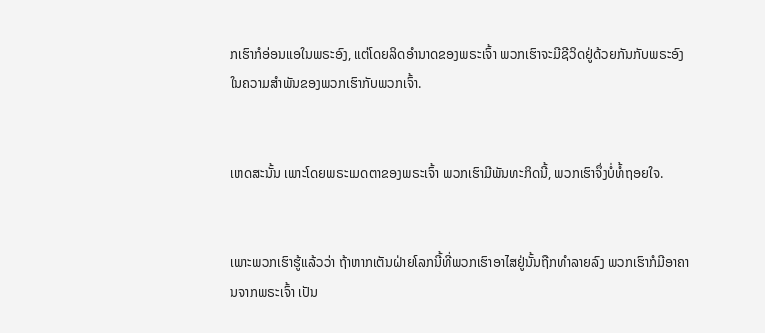ກເຮົາກໍອ່ອນແອໃນພຣະອົງ, ແຕ່ໂດຍລິດອຳນາດຂອງພຣະເຈົ້າ ພວກເຮົາຈະມີຊີວິດຢູ່ດ້ວຍກັນກັບພຣະອົງໃນຄວາມສຳພັນຂອງພວກເຮົາກັບພວກເຈົ້າ.


ເຫດສະນັ້ນ ເພາະໂດຍພຣະເມດຕາຂອງພຣະເຈົ້າ ພວກເຮົາມີພັນທະກິດນີ້, ພວກເຮົາຈຶ່ງບໍ່ທໍ້ຖອຍໃຈ.


ເພາະພວກເຮົາຮູ້ແລ້ວວ່າ ຖ້າຫາກເຕັນຝ່າຍໂລກນີ້ທີ່ພວກເຮົາອາໄສຢູ່ນັ້ນຖືກທຳລາຍລົງ ພວກເຮົາກໍມີອາຄານຈາກພຣະເຈົ້າ ເປັນ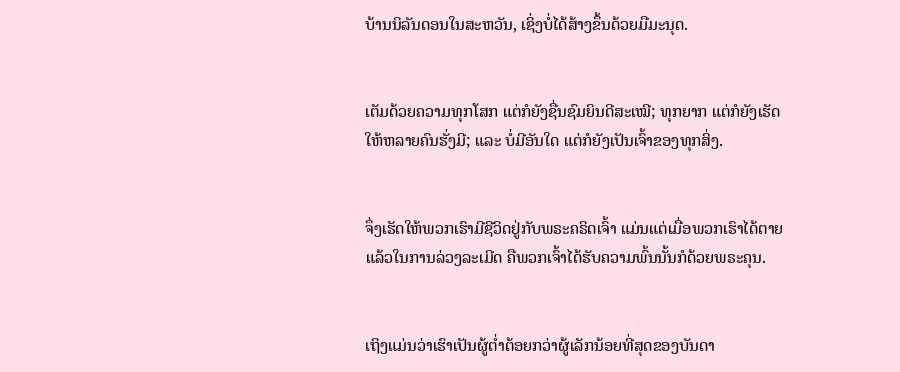ບ້ານນິລັນດອນໃນສະຫວັນ, ເຊິ່ງບໍ່ໄດ້ສ້າງຂຶ້ນດ້ວຍມືມະນຸດ.


ເຕັມດ້ວຍຄວາມທຸກໂສກ ແຕ່ກໍຍັງຊື່ນຊົມຍິນດີສະເໝີ; ທຸກຍາກ ແຕ່ກໍຍັງເຮັດໃຫ້ຫລາຍຄົນຮັ່ງມີ; ແລະ ບໍ່ມີອັນໃດ ແຕ່ກໍຍັງເປັນເຈົ້າຂອງທຸກສິ່ງ.


ຈຶ່ງເຮັດໃຫ້ພວກເຮົາມີຊີວິດຢູ່ກັບພຣະຄຣິດເຈົ້າ ແມ່ນແຕ່ເມື່ອພວກເຮົາໄດ້ຕາຍແລ້ວໃນການລ່ວງລະເມີດ ຄືພວກເຈົ້າໄດ້ຮັບຄວາມພົ້ນນັ້ນກໍດ້ວຍພຣະຄຸນ.


ເຖິງແມ່ນວ່າເຮົາເປັນຜູ້ຕ່ຳຕ້ອຍກວ່າຜູ້ເລັກນ້ອຍທີ່ສຸດຂອງບັນດາ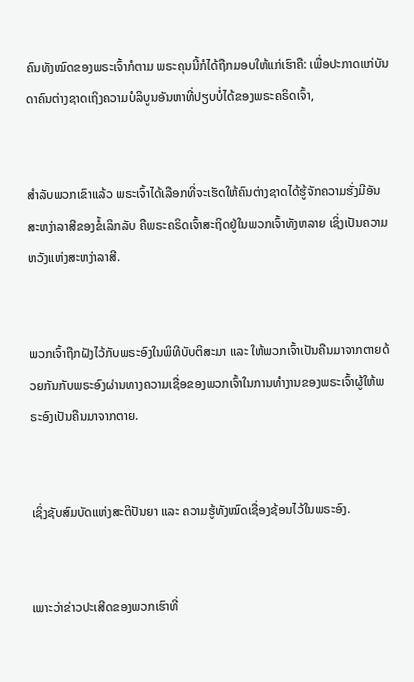ຄົນທັງໝົດຂອງພຣະເຈົ້າກໍຕາມ ພຣະຄຸນນີ້ກໍໄດ້ຖືກມອບໃຫ້ແກ່ເຮົາຄື: ເພື່ອປະກາດແກ່ບັນດາຄົນຕ່າງຊາດເຖິງຄວາມບໍລິບູນອັນຫາທີ່ປຽບບໍ່ໄດ້ຂອງພຣະຄຣິດເຈົ້າ,


ສຳລັບພວກເຂົາແລ້ວ ພຣະເຈົ້າໄດ້ເລືອກທີ່ຈະເຮັດໃຫ້ຄົນຕ່າງຊາດໄດ້ຮູ້ຈັກຄວາມຮັ່ງມີອັນສະຫງ່າລາສີຂອງຂໍ້ເລິກລັບ ຄືພຣະຄຣິດເຈົ້າສະຖິດຢູ່ໃນພວກເຈົ້າທັງຫລາຍ ເຊິ່ງເປັນຄວາມຫວັງແຫ່ງສະຫງ່າລາສີ.


ພວກເຈົ້າຖືກຝັງໄວ້ກັບພຣະອົງໃນພິທີບັບຕິສະມາ ແລະ ໃຫ້ພວກເຈົ້າເປັນຄືນມາຈາກຕາຍດ້ວຍກັນກັບພຣະອົງຜ່ານທາງຄວາມເຊື່ອຂອງພວກເຈົ້າໃນການທຳງານຂອງພຣະເຈົ້າຜູ້ໃຫ້ພຣະອົງເປັນຄືນມາຈາກຕາຍ.


ເຊິ່ງຊັບສົມບັດແຫ່ງສະຕິປັນຍາ ແລະ ຄວາມຮູ້ທັງໝົດເຊື່ອງຊ້ອນໄວ້ໃນພຣະອົງ.


ເພາະວ່າຂ່າວປະເສີດຂອງພວກເຮົາທີ່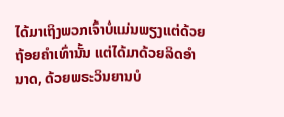ໄດ້ມາເຖິງພວກເຈົ້າບໍ່ແມ່ນພຽງແຕ່ດ້ວຍຖ້ອຍຄຳເທົ່ານັ້ນ ແຕ່ໄດ້ມາດ້ວຍລິດອຳນາດ, ດ້ວຍພຣະວິນຍານບໍ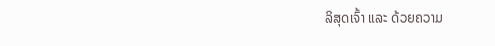ລິສຸດເຈົ້າ ແລະ ດ້ວຍຄວາມ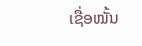ເຊື່ອໝັ້ນ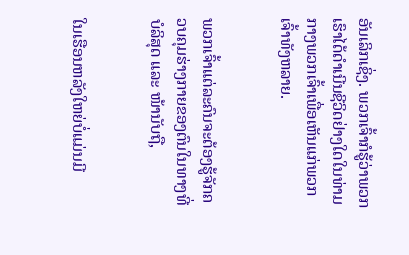ອັນເລິກເຊິ່ງ. ພວກເຈົ້າກໍຮູ້ວ່າພວກເຮົາໄດ້ດຳເນີນຊີວິດຢ່າງໃດໃນທ່າມກາງພວກເຈົ້າເພື່ອເຫັນແກ່ພວກເຈົ້າທັງຫລາຍ.


ພວກເຈົ້າແຕ່ລະຄົນຈະຕ້ອງຮູ້ຈັກຄວບຄຸມຮ່າງກາຍຂອງຕົນໃນທາງທີ່ບໍລິສຸດ ແລະ ໜ້ານັບຖື,


ໃນເຮືອນຫລັງໃຫຍ່ບໍ່ແມ່ນມີ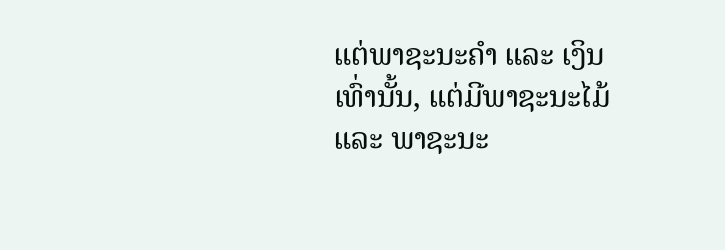ແຕ່ພາຊະນະຄຳ ແລະ ເງິນເທົ່ານັ້ນ, ແຕ່ມີພາຊະນະໄມ້ ແລະ ພາຊະນະ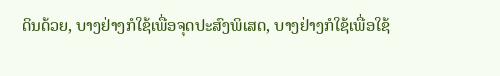ດິນດ້ວຍ, ບາງຢ່າງກໍໃຊ້ເພື່ອຈຸດປະສົງພິເສດ, ບາງຢ່າງກໍໃຊ້ເພື່ອໃຊ້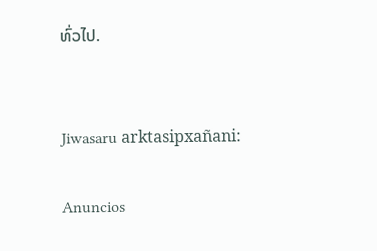ທົ່ວໄປ.


Jiwasaru arktasipxañani:

Anuncios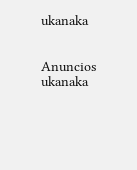ukanaka


Anuncios ukanaka